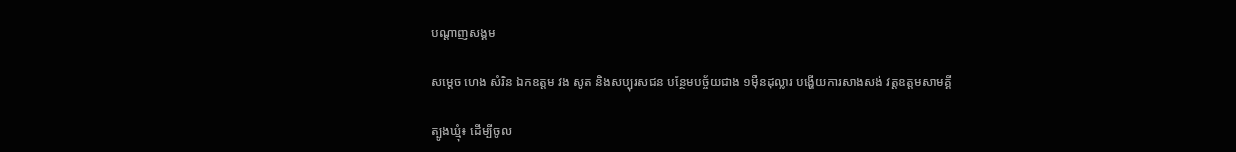បណ្តាញសង្គម

សម្តេច ហេង សំរិន ឯកឧត្តម វង សូត និងសប្បុរសជន បន្ថែមបច្ច័យជាង ១ម៉ឺនដុល្លារ បង្ហើយការសាងសង់ វត្តឧត្តមសាមគ្គី

ត្បូងឃ្មុំ៖ ដើម្បីចូល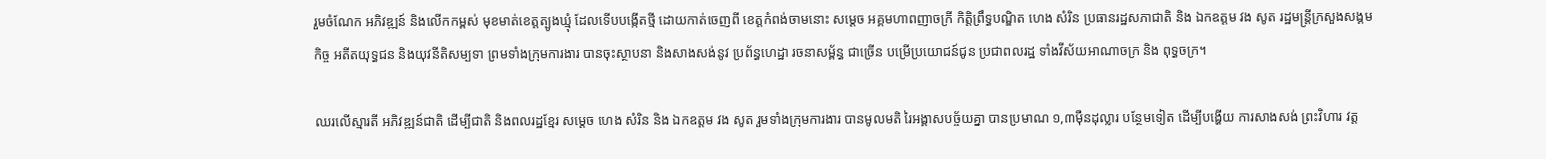រួមចំណែក អភិវឌ្ឍន៍ និងលើកកម្ពស់ មុខមាត់ខេត្តត្បូងឃ្មុំ ដែលទើបបង្កើតថ្មី ដោយកាត់ចេញពី ខេត្តកំពង់ចាមនោះ សម្តេច អគ្គមហាពញាចក្រី កិត្តិព្រឹទ្ធបណ្ឌិត ហេង សំរិន ប្រធានរដ្ឋសភាជាតិ និង ឯកឧត្តម វង សូត រដ្ឋមន្រ្តីក្រសួងសង្គមកិច្ច អតីតយុទ្ធជន និងយុវនីតិសម្បទា ព្រមទាំងក្រុមការងារ បានចុះស្ថាបនា និងសាងសង់នូវ ប្រព័ន្ធហេដ្ឋា រចនាសម្ព័ន្ធ ជាច្រើន បម្រើប្រយោជន៍ជូន ប្រជាពលរដ្ឋ ទាំងវីស័យអាណាចក្រ និង ពុទ្ធចក្រ។

ឈរលើស្មារតី អភិវឌ្ឍន៍ជាតិ ដើម្បីជាតិ និងពលរដ្ឋខ្មែរ សម្តេច ហេង សំរិន និង ឯកឧត្តម វង សូត រួមទាំងក្រុមការងារ បានមូលមតិ រៃអង្គាសបច្ច័យគ្នា បានប្រមាណ ១,៣ម៉ឺនដុល្លារ បន្ថែមទៀត ដើម្បីបង្ហើយ ការសាងសង់ ព្រះវិហារ វត្ត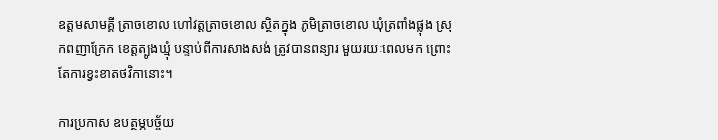ឧត្តមសាមគ្គី ត្រាចខោល ហៅវត្តត្រាចខោល ស្ថិតក្នុង ភូមិត្រាចខោល ឃុំត្រពាំងផ្លុង ស្រុកពញាក្រែក ខេត្តត្បូងឃ្មុំ បន្ទាប់ពីការសាងសង់ ត្រូវបានពន្យារ មួយរយៈពេលមក ព្រោះតែការខ្វះខាតថវិកានោះ។

ការប្រកាស ឧបត្ថម្ភបច្ច័យ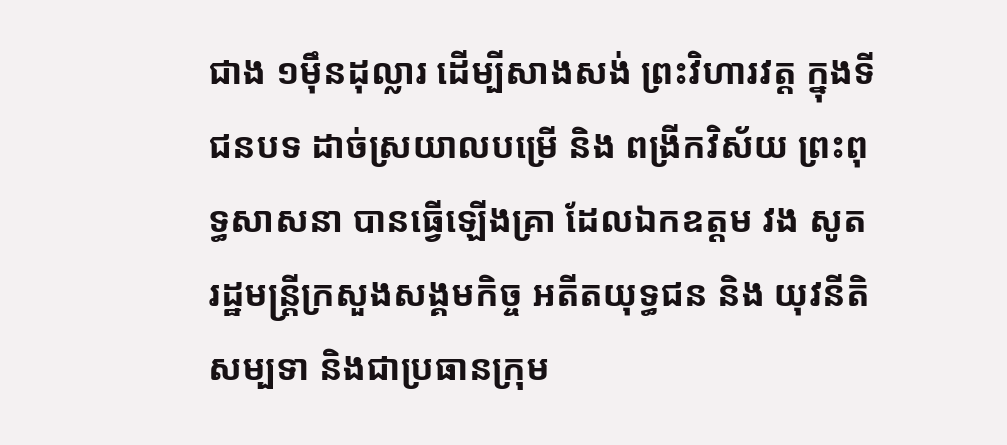ជាង ១ម៉ឹនដុល្លារ ដើម្បីសាងសង់ ព្រះវិហារវត្ត ក្នុងទីជនបទ ដាច់ស្រយាលបម្រើ និង ពង្រីកវិស័យ ព្រះពុទ្ធសាសនា បានធ្វើឡើងគ្រា ដែលឯកឧត្តម វង សូត រដ្ឋមន្ត្រីក្រសួងសង្គមកិច្ច អតីតយុទ្ធជន និង យុវនីតិសម្បទា និងជាប្រធានក្រុម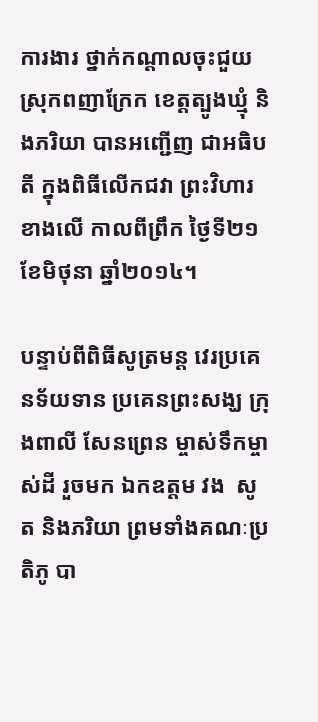ការងារ ថ្នាក់កណ្តាលចុះជួយ ស្រុកពញាក្រែក ខេត្តត្បូងឃ្មុំ និងភរិយា បានអញ្ជើញ ជាអធិបតី ក្នុងពិធីលើកជវា ព្រះវិហារខាងលើ កាលពីព្រឹក ថ្ងៃទី២១ ខែមិថុនា ឆ្នាំ២០១៤។

បន្ទាប់ពីពិធីសូត្រមន្ត វេរប្រគេនទ័យទាន ប្រគេនព្រះសង្ឃ ក្រុងពាលី សែនព្រេន ម្ចាស់ទឹកម្ចាស់ដី រួចមក ឯកឧត្តម វង  សូត និងភរិយា ព្រមទាំងគណៈប្រតិភូ បា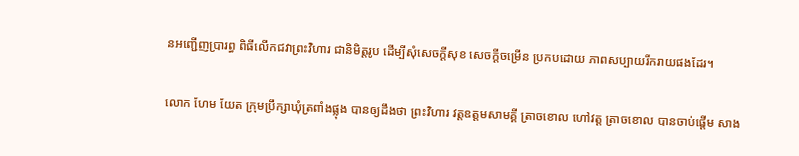នអញ្ជើញប្រារព្ធ ពិធីលើកជវាព្រះវិហារ ជានិមិត្តរូប ដើម្បីសុំសេចក្តីសុខ សេចក្តីចម្រើន ប្រកបដោយ ភាពសប្បាយរីករាយផងដែរ។

លោក ហែម យែត ក្រុមប្រឹក្សាឃុំត្រពាំងផ្លុង បានឲ្យដឹងថា ព្រះវិហារ វត្តឧត្តមសាមគ្គី ត្រាចខោល ហៅវត្ត ត្រាចខោល បានចាប់ផ្តើម សាង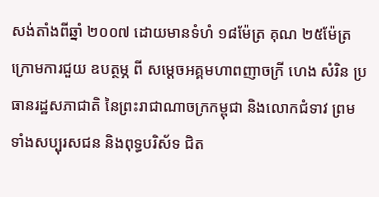សង់តាំងពីឆ្នាំ ២០០៧ ដោយមានទំហំ ១៨ម៉ែត្រ គុណ ២៥ម៉ែត្រ ក្រោមការជួយ ឧបត្ថម្ភ ពី សម្តេចអគ្គមហាពញាចក្រី ហេង សំរិន ប្រធានរដ្ឋសភាជាតិ នៃព្រះរាជាណាចក្រកម្ពុជា និងលោកជំទាវ ព្រមទាំងសប្បុរសជន និងពុទ្ធបរិស័ទ ជិត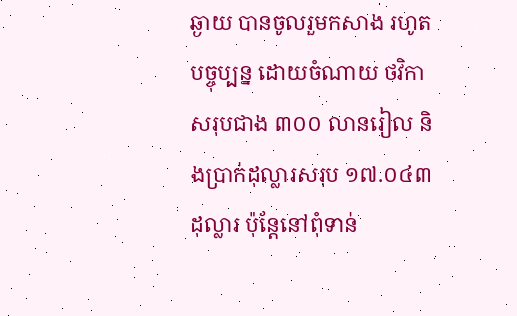ឆ្ងាយ បានចូលរួមកសាង រហូតបច្ចុប្បន្ន ដោយចំណាយ ថវិកាសរុបជាង ៣០០ លានរៀល និងប្រាក់ដុល្លារសរុប ១៧.០៤៣ដុល្លារ ប៉ុន្តែនៅពុំទាន់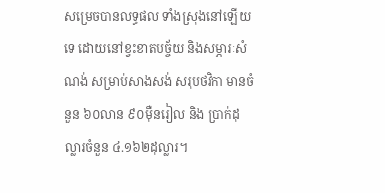សម្រេចបានលទ្ធផល ទាំងស្រុងនៅឡើយទេ ដោយនៅខ្វះខាតបច្ច័យ និងសម្ភារៈសំណង់ សម្រាប់សាងសង់ សរុបថវិកា មានចំនួន ៦០លាន ៩០ម៉ឺនរៀល និង ប្រាក់ដុល្លារចំនួន ៤.១៦២ដុល្លារ។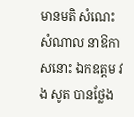មានមតិ សំណេះសំណាល នាឱកាសនោះ ឯកឧត្តម វង សូត បានថ្លែង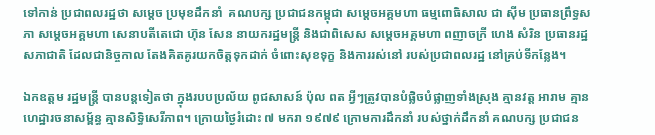ទៅកាន់ ប្រជាពលរដ្ឋថា សម្តេច ប្រមុខដឹកនាំ  គណបក្ស ប្រជាជនកម្ពុជា សម្តេចអគ្គមហា ធម្មពោធិសាល ជា ស៊ីម ប្រធានព្រឹទ្ធសភា សម្តេចអគ្គមហា សេនាបតីតេជោ ហ៊ុន សែន នាយករដ្ឋមន្រ្តី និងជាពិសេស សម្តេចអគ្គមហា ពញាចក្រី ហេង សំរិន ប្រធានរដ្ឋសភាជាតិ ដែលជានិច្ចកាល តែងគិតគូរយកចិត្តទុកដាក់ ចំពោះសុខទុក្ខ និងការរស់នៅ របស់ប្រជាពលរដ្ឋ នៅគ្រប់ទីកន្លែង។

ឯកឧត្តម រដ្ឋមន្រ្តី បានបន្តទៀតថា ក្នុងរបបប្រល័យ ពូជសាសន៍ ប៉ុល ពត អ្វីៗត្រូវបានបំផ្លិចបំផ្លាញទាំងស្រុង គ្មានវត្ត អារាម គ្មានហេដ្ឋារចនាសម្ព័ន្ធ គ្មានសិទ្ធិសេរីភាព។ ក្រោយថ្ងៃរំដោះ ៧ មករា ១៩៧៩ ក្រោមការដឹកនាំ របស់ថ្នាក់ដឹកនាំ គណបក្ស ប្រជាជន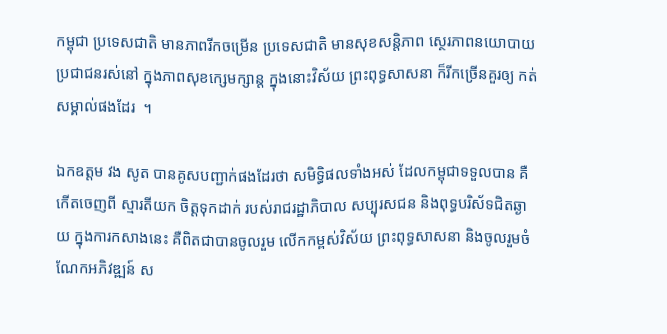កម្ពុជា ប្រទេសជាតិ មានភាពរីកចម្រើន ប្រទេសជាតិ មានសុខសន្តិភាព ស្ថេរភាពនយោបាយ ប្រជាជនរស់នៅ ក្នុងភាពសុខក្សេមក្សាន្ត ក្នុងនោះវិស័យ ព្រះពុទ្ធសាសនា ក៏រីកច្រើនគួរឲ្យ កត់សម្គាល់ផងដែរ  ។

ឯកឧត្តម វង សូត បានគូសបញ្ជាក់ផងដែរថា សមិទ្ធិផលទាំងអស់ ដែលកម្ពុជាទទួលបាន គឺកើតចេញពី ស្មារតីយក ចិត្តទុកដាក់ របស់រាជរដ្ឋាភិបាល សប្បុរសជន និងពុទ្ធបរិស័ទជិតឆ្ងាយ ក្នុងការកសាងនេះ គឺពិតជាបានចូលរួម លើកកម្ពស់វិស័យ ព្រះពុទ្ធសាសនា និងចូលរួមចំណែកអភិវឌ្ឍន៍ ស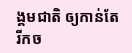ង្គមជាតិ ឲ្យកាន់តែរីកច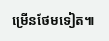ម្រើនថែមទៀត៕